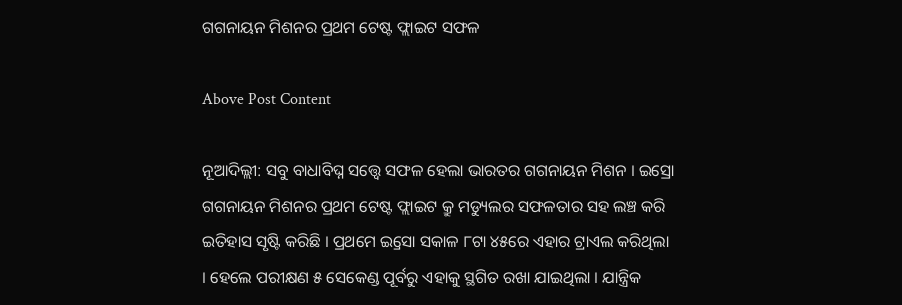ଗଗନାୟନ ମିଶନର ପ୍ରଥମ ଟେଷ୍ଟ ଫ୍ଲାଇଟ ସଫଳ

Above Post Content

ନୂଆଦିଲ୍ଲୀ: ସବୁ ବାଧାବିଘ୍ନ ସତ୍ତ୍ୱେ ସଫଳ ହେଲା ଭାରତର ଗଗନାୟନ ମିଶନ । ଇସ୍ରୋ ଗଗନାୟନ ମିଶନର ପ୍ରଥମ ଟେଷ୍ଟ ଫ୍ଲାଇଟ କ୍ରୁ ମଡ୍ୟୁଲର ସଫଳତାର ସହ ଲଞ୍ଚ କରି ଇତିହାସ ସୃଷ୍ଟି କରିଛି । ପ୍ରଥମେ ଇ୍ରସୋ ସକାଳ ୮ଟା ୪୫ରେ ଏହାର ଟ୍ରାଏଲ କରିଥିଲା । ହେଲେ ପରୀକ୍ଷଣ ୫ ସେକେଣ୍ଡ ପୂର୍ବରୁ ଏହାକୁ ସ୍ଥଗିତ ରଖା ଯାଇଥିଲା । ଯାନ୍ତ୍ରିକ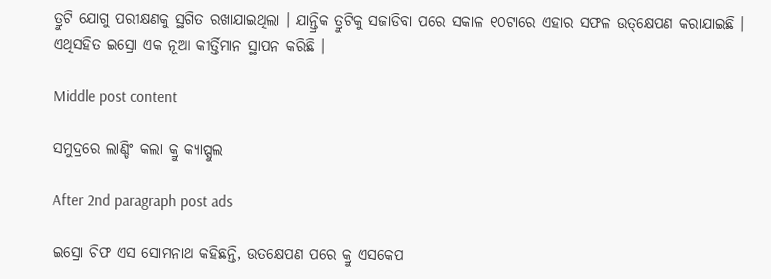ତ୍ରୁଟି ଯୋଗୁ ପରୀକ୍ଷଣକୁ ସ୍ଥଗିତ ରଖାଯାଇଥିଲା । ଯାନ୍ତ୍ରିକ ତ୍ରୁଟିକୁ ସଜାଡିବା ପରେ ସକାଳ ୧୦ଟାରେ ଏହାର ସଫଳ ଉତ୍‌କ୍ଷେପଣ କରାଯାଇଛି । ଏଥିସହିତ ଇସ୍ରୋ ଏକ ନୂଆ କୀର୍ତ୍ତିମାନ ସ୍ଥାପନ କରିଛି ।

Middle post content

ସମୁଦ୍ରରେ ଲାଣ୍ଡିଂ କଲା କ୍ରୁ କ୍ୟାପ୍ସୁଲ

After 2nd paragraph post ads

ଇସ୍ରୋ ଚିଫ ଏସ ସୋମନାଥ କହିଛନ୍ତି, ଉତକ୍ଷେପଣ ପରେ କ୍ରୁ ଏସକେପ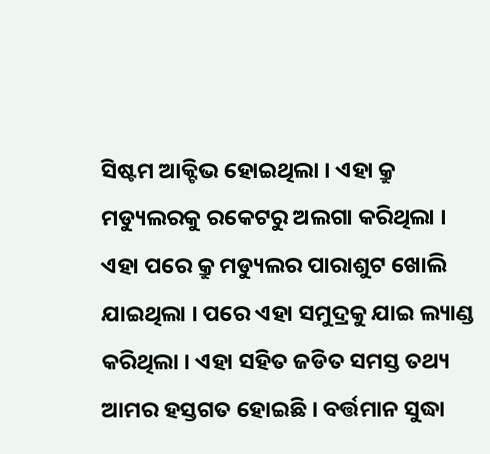ସିଷ୍ଟମ ଆକ୍ଟିଭ ହୋଇଥିଲା । ଏହା କ୍ରୁ ମଡ୍ୟୁଲରକୁ ରକେଟରୁ ଅଲଗା କରିଥିଲା । ଏହା ପରେ କ୍ରୁ ମଡ୍ୟୁଲର ପାରାଶୁଟ ଖୋଲି ଯାଇଥିଲା । ପରେ ଏହା ସମୁଦ୍ରକୁ ଯାଇ ଲ୍ୟାଣ୍ଡ କରିଥିଲା । ଏହା ସହିତ ଜଡିତ ସମସ୍ତ ତଥ୍ୟ ଆମର ହସ୍ତଗତ ହୋଇଛି । ବର୍ତ୍ତମାନ ସୁଦ୍ଧା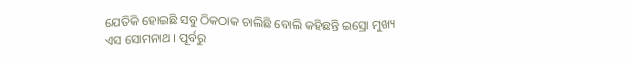ଯେତିକି ହୋଇଛି ସବୁ ଠିକଠାକ ଚାଲିଛି ବୋଲି କହିଛନ୍ତି ଇସ୍ରୋ ମୁଖ୍ୟ ଏସ ସୋମନାଥ । ପୂର୍ବରୁ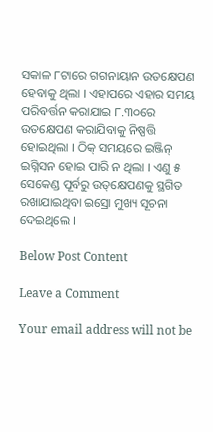ସକାଳ ୮ଟାରେ ଗଗନାୟାନ ଉତକ୍ଷେପଣ ହେବାକୁ ଥିଲା । ଏହାପରେ ଏହାର ସମୟ ପରିବର୍ତ୍ତନ କରାଯାଇ ୮.୩୦ରେ ଉତକ୍ଷେପଣ କରାଯିବାକୁ ନିଷ୍ପତ୍ତି ହୋଇଥିଲା । ଠିକ୍ ସମୟରେ ଇଞ୍ଜିନ୍ ଇଗ୍ନିସନ ହୋଇ ପାରି ନ ଥିଲା । ଏଣୁ ୫ ସେକେଣ୍ଡ ପୂର୍ବରୁ ଉତ୍‌କ୍ଷେପଣକୁ ସ୍ଥଗିତ ରଖାଯାଇଥିବା ଇସ୍ରୋ ମୁଖ୍ୟ ସୂଚନା ଦେଇଥିଲେ ।

Below Post Content

Leave a Comment

Your email address will not be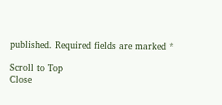published. Required fields are marked *

Scroll to Top
Close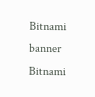Bitnami banner
Bitnami